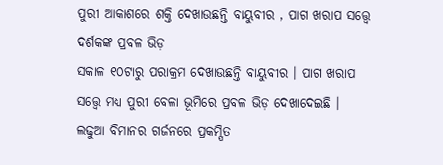ପୁରୀ ଆକାଶରେ ଶକ୍ତି ଦେଖାଉଛନ୍ତି ବାୟୁବୀର , ପାଗ ଖରାପ ସତ୍ତ୍ୱେ ଦର୍ଶକଙ୍କ ପ୍ରବଳ ଭିଡ଼
ସକାଳ ୧୦ଟାରୁ ପରାକ୍ରମ ଦେଖାଉଛନ୍ତି ବାୟୁବୀର । ପାଗ ଖରାପ ସତ୍ତ୍ୱେ ମଧ୍ୟ ପୁରୀ ବେଳା ଭୂମିରେ ପ୍ରବଳ ଭିଡ଼ ଦେଖାଦେଇଛି । ଲଢୁଆ ବିମାନର ଗର୍ଜନରେ ପ୍ରକମ୍ପିତ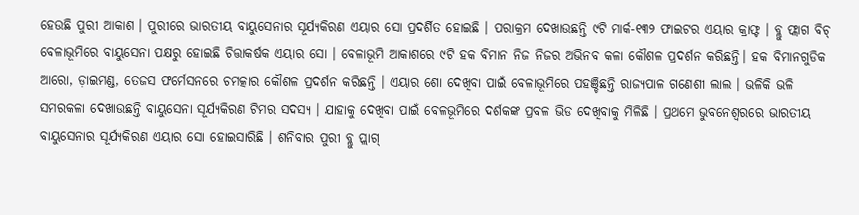ହେଉଛି ପୁରୀ ଆକାଶ । ପୁରୀରେ ଭାରତୀୟ ବାୟୁସେନାର ସୂର୍ଯ୍ୟକିରଣ ଏୟାର ସୋ ପ୍ରଦର୍ଶିତ ହୋଇଛି । ପରାକ୍ରମ ଦେଖାଉଛନ୍ତି ୯ଟି ମାର୍କ-୧୩୨ ଫାଇଟର ଏୟାର କ୍ରାଫ୍ଟ । ବ୍ଲୁ ଫ୍ଲାଗ ବିଚ୍ ବେଳାଭୂମିରେ ବାୟୁସେନା ପକ୍ଷରୁ ହୋଇଛି ଚିତ୍ତାକର୍ଷକ ଏୟାର ସୋ । ବେଳାଭୂମି ଆକାଶରେ ୯ଟି ହକ ବିମାନ ନିଜ ନିଜର ଅଭିନବ କଳା କୌଶଳ ପ୍ରଦର୍ଶନ କରିଛନ୍ତି। ହକ ବିମାନଗୁଡିକ ଆରୋ, ଡ଼ାଇମଣ୍ଡ, ତେଜସ ଫର୍ମେସନରେ ଚମତ୍କାର କୌଶଳ ପ୍ରଦର୍ଶନ କରିଛନ୍ତି । ଏୟାର ଶୋ ଦେଖିବା ପାଇଁ ବେଳାଭୂମିରେ ପହଞ୍ଚିଛନ୍ତି ରାଜ୍ୟପାଳ ଗଣେଶୀ ଲାଲ । ଭଳିକି ଭଳି ସମରକଳା ଦେଖାଉଛନ୍ତି ବାୟୁସେନା ସୂର୍ଯ୍ୟକିରଣ ଟିମର ସଦସ୍ୟ । ଯାହାକୁ ଦେଖିବା ପାଇଁ ବେଳଭୂମିରେ ଦର୍ଶକଙ୍କ ପ୍ରବଳ ଭିଡ ଦେଖିବାକୁ ମିଳିଛି । ପ୍ରଥମେ ଭୁବନେଶ୍ୱରରେ ଭାରତୀୟ ବାୟୁସେନାର ସୂର୍ଯ୍ୟକିରଣ ଏୟାର ସୋ ହୋଇସାରିଛି । ଶନିବାର ପୁରୀ ବ୍ଲୁ ପ୍ଲାଗ୍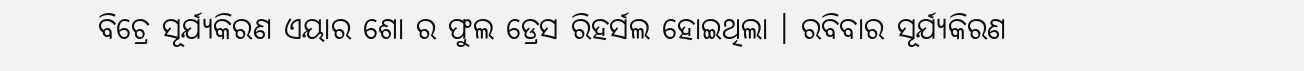ବିଚ୍ରେ ସୂର୍ଯ୍ୟକିରଣ ଏୟାର ଶୋ ର ଫୁଲ ଡ୍ରେସ ରିହର୍ସଲ ହୋଇଥିଲା । ରବିବାର ସୂର୍ଯ୍ୟକିରଣ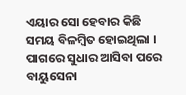ଏୟାର ସୋ ହେବାର କିଛି ସମୟ ବିଳମ୍ବିତ ହୋଇଥିଲା । ପାଗରେ ସୁଧାର ଆସିବା ପରେ ବାୟୁସେନା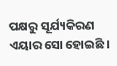ପକ୍ଷରୁ ସୂର୍ଯ୍ୟକିରଣ ଏୟାର ସୋ ହୋଇଛି ।